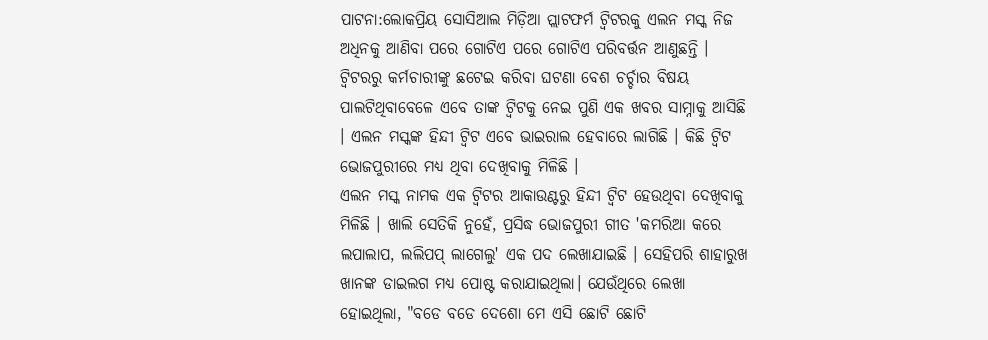ପାଟନା:ଲୋକପ୍ରିୟ ସୋସିଆଲ ମିଡ଼ିଆ ପ୍ଲାଟଫର୍ମ ଟ୍ବିଟରକୁ ଏଲନ ମସ୍କ ନିଜ ଅଧିନକୁ ଆଣିବା ପରେ ଗୋଟିଏ ପରେ ଗୋଟିଏ ପରିବର୍ତ୍ତନ ଆଣୁଛନ୍ତି । ଟ୍ବିଟରରୁ କର୍ମଚାରୀଙ୍କୁ ଛଟେଇ କରିବା ଘଟଣା ବେଶ ଚର୍ଚ୍ଚାର ବିଷୟ ପାଲଟିଥିବାବେଳେ ଏବେ ତାଙ୍କ ଟ୍ବିଟକୁ ନେଇ ପୁଣି ଏକ ଖବର ସାମ୍ନାକୁ ଆସିଛି । ଏଲନ ମସ୍କଙ୍କ ହିନ୍ଦୀ ଟ୍ବିଟ ଏବେ ଭାଇରାଲ ହେବାରେ ଲାଗିଛି । କିଛି ଟ୍ବିଟ ଭୋଜପୁରୀରେ ମଧ୍ୟ ଥିବା ଦେଖିବାକୁ ମିଳିଛି ।
ଏଲନ ମସ୍କ ନାମକ ଏକ ଟ୍ବିଟର ଆକାଉଣ୍ଟରୁ ହିନ୍ଦୀ ଟ୍ବିଟ ହେଉଥିବା ଦେଖିବାକୁ ମିଳିଛି । ଖାଲି ସେତିକି ନୁହେଁ, ପ୍ରସିଦ୍ଧ ଭୋଜପୁରୀ ଗୀତ 'କମରିଆ କରେ ଲପାଲାପ, ଲଲିପପ୍ ଲାଗେଲୁ' ଏକ ପଦ ଲେଖାଯାଇଛି । ସେହିପରି ଶାହାରୁଖ ଖାନଙ୍କ ଡାଇଲଗ ମଧ୍ୟ ପୋଷ୍ଟ କରାଯାଇଥିଲା। ଯେଉଁଥିରେ ଲେଖା ହୋଇଥିଲା, "ବଡେ ବଡେ ଦେଶୋ ମେ ଏସି ଛୋଟି ଛୋଟି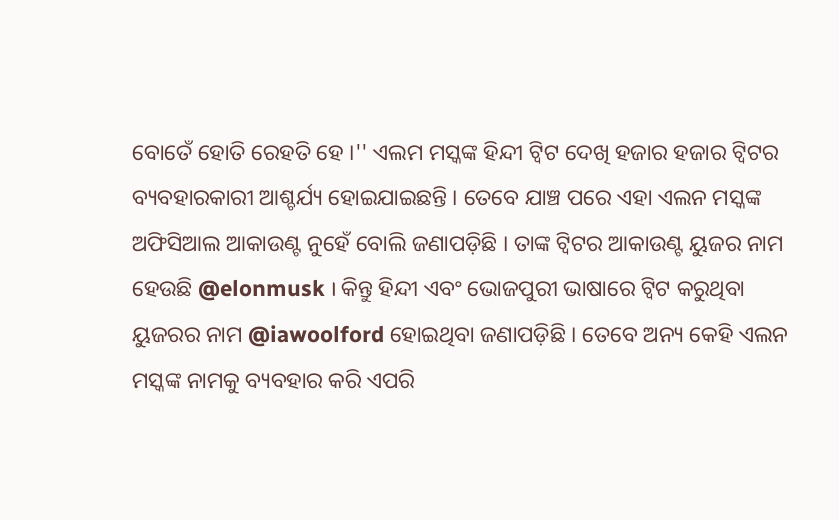ବୋତେଁ ହୋତି ରେହତି ହେ ।'' ଏଲମ ମସ୍କଙ୍କ ହିନ୍ଦୀ ଟ୍ବିଟ ଦେଖି ହଜାର ହଜାର ଟ୍ବିଟର ବ୍ୟବହାରକାରୀ ଆଶ୍ଚର୍ଯ୍ୟ ହୋଇଯାଇଛନ୍ତି । ତେବେ ଯାଞ୍ଚ ପରେ ଏହା ଏଲନ ମସ୍କଙ୍କ ଅଫିସିଆଲ ଆକାଉଣ୍ଟ ନୁହେଁ ବୋଲି ଜଣାପଡ଼ିଛି । ତାଙ୍କ ଟ୍ବିଟର ଆକାଉଣ୍ଟ ୟୁଜର ନାମ ହେଉଛି @elonmusk । କିନ୍ତୁ ହିନ୍ଦୀ ଏବଂ ଭୋଜପୁରୀ ଭାଷାରେ ଟ୍ବିଟ କରୁଥିବା ୟୁଜରର ନାମ @iawoolford ହୋଇଥିବା ଜଣାପଡ଼ିଛି । ତେବେ ଅନ୍ୟ କେହି ଏଲନ ମସ୍କଙ୍କ ନାମକୁ ବ୍ୟବହାର କରି ଏପରି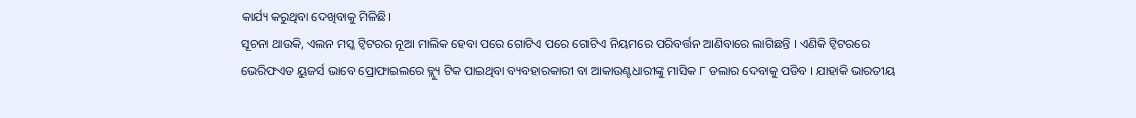କାର୍ଯ୍ୟ କରୁଥିବା ଦେଖିବାକୁ ମିଳିଛି।
ସୂଚନା ଥାଉକି, ଏଲନ ମସ୍କ ଟ୍ବିଟରର ନୂଆ ମାଲିକ ହେବା ପରେ ଗୋଟିଏ ପରେ ଗୋଟିଏ ନିୟମରେ ପରିବର୍ତ୍ତନ ଆଣିବାରେ ଲାଗିଛନ୍ତି । ଏଣିକି ଟ୍ବିଟରରେ ଭେରିଫଏଡ ୟୁଜର୍ସ ଭାବେ ପ୍ରୋଫାଇଲରେ ବ୍ଲ୍ୟୁ ଟିକ ପାଇଥିବା ବ୍ୟବହାରକାରୀ ବା ଆକାଉଣ୍ଟଧାରୀଙ୍କୁ ମାସିକ ୮ ଡଲାର ଦେବାକୁ ପଡିବ । ଯାହାକି ଭାରତୀୟ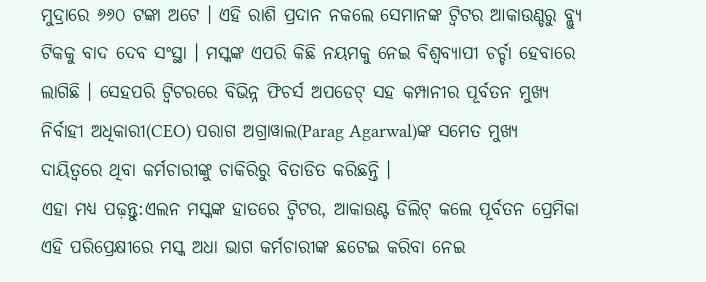ମୁଦ୍ରାରେ ୬୬୦ ଟଙ୍କା ଅଟେ । ଏହି ରାଶି ପ୍ରଦାନ ନକଲେ ସେମାନଙ୍କ ଟ୍ବିଟର ଆକାଉଣ୍ଚରୁ ବ୍ଲ୍ୟୁ ଟିକକୁ ବାଦ ଦେବ ସଂସ୍ଥା । ମସ୍କଙ୍କ ଏପରି କିଛି ନୟମକୁ ନେଇ ବିଶ୍ବବ୍ୟାପୀ ଚର୍ଚ୍ଚା ହେବାରେ ଲାଗିଛି । ସେହପରି ଟ୍ବିଟରରେ ବିଭିନ୍ନ ଫିଚର୍ସ ଅପଡେଟ୍ ସହ କମ୍ପାନୀର ପୂର୍ବତନ ମୁଖ୍ୟ ନିର୍ବାହୀ ଅଧିକାରୀ(CEO) ପରାଗ ଅଗ୍ରାୱାଲ(Parag Agarwal)ଙ୍କ ସମେତ ମୁଖ୍ୟ ଦାୟିତ୍ବରେ ଥିବା କର୍ମଚାରୀଙ୍କୁ ଚାକିରିରୁ ବିତାଡିତ କରିଛନ୍ତି ।
ଏହା ମଧ୍ୟ ପଢ଼ନ୍ତୁ:ଏଲନ ମସ୍କଙ୍କ ହାତରେ ଟ୍ବିଟର, ଆକାଉଣ୍ଟ ଡିଲିଟ୍ କଲେ ପୂର୍ବତନ ପ୍ରେମିକା
ଏହି ପରିପ୍ରେକ୍ଷୀରେ ମସ୍କ ଅଧା ଭାଗ କର୍ମଚାରୀଙ୍କ ଛଟେଇ କରିବା ନେଇ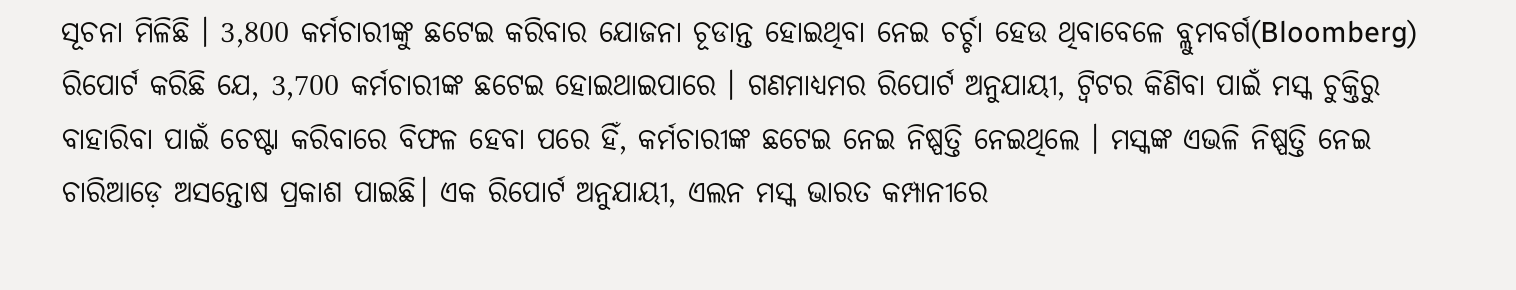ସୂଚନା ମିଳିଛି । 3,800 କର୍ମଚାରୀଙ୍କୁ ଛଟେଇ କରିବାର ଯୋଜନା ଚୂଡାନ୍ତ ହୋଇଥିବା ନେଇ ଚର୍ଚ୍ଚା ହେଉ ଥିବାବେଳେ ବ୍ଲୁମବର୍ଗ(Bloomberg) ରିପୋର୍ଟ କରିଛି ଯେ, 3,700 କର୍ମଚାରୀଙ୍କ ଛଟେଇ ହୋଇଥାଇପାରେ । ଗଣମାଧ୍ୟମର ରିପୋର୍ଟ ଅନୁଯାୟୀ, ଟ୍ୱିଟର କିଣିବା ପାଇଁ ମସ୍କ ଚୁକ୍ତିରୁ ବାହାରିବା ପାଇଁ ଚେଷ୍ଟା କରିବାରେ ବିଫଳ ହେବା ପରେ ହିଁ, କର୍ମଚାରୀଙ୍କ ଛଟେଇ ନେଇ ନିଷ୍ପତ୍ତି ନେଇଥିଲେ । ମସ୍କଙ୍କ ଏଭଳି ନିଷ୍ପତ୍ତି ନେଇ ଚାରିଆଡ଼େ ଅସନ୍ତୋଷ ପ୍ରକାଶ ପାଇଛି। ଏକ ରିପୋର୍ଟ ଅନୁଯାୟୀ, ଏଲନ ମସ୍କ ଭାରତ କମ୍ପାନୀରେ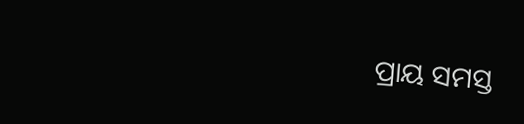ପ୍ରାୟ ସମସ୍ତ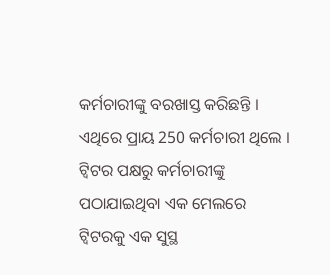କର୍ମଚାରୀଙ୍କୁ ବରଖାସ୍ତ କରିଛନ୍ତି । ଏଥିରେ ପ୍ରାୟ 250 କର୍ମଚାରୀ ଥିଲେ । ଟ୍ବିଟର ପକ୍ଷରୁ କର୍ମଚାରୀଙ୍କୁ ପଠାଯାଇଥିବା ଏକ ମେଲରେ ଟ୍ବିଟରକୁ ଏକ ସୁସ୍ଥ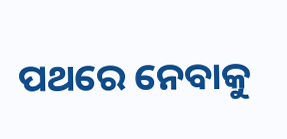ପଥରେ ନେବାକୁ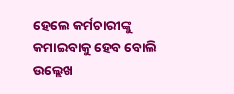ହେଲେ କର୍ମଚାରୀଙ୍କୁ କମାଇବାକୁ ହେବ ବୋଲି ଉଲ୍ଲେଖ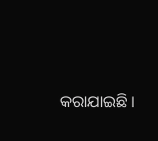କରାଯାଇଛି ।